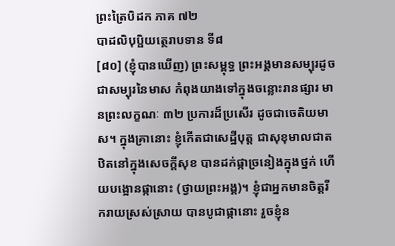ព្រះត្រៃបិដក ភាគ ៧២
បាដលិបុប្ផិយត្ថេរាបទាន ទី៨
[៨០] (ខ្ញុំបានឃើញ) ព្រះសម្ពុទ្ធ ព្រះអង្គមានសម្បុរដូចជាសម្បុរនៃមាស កំពុងយាងទៅក្នុងចន្លោះរានផ្សារ មានព្រះលក្ខណៈ ៣២ ប្រការដ៏ប្រសើរ ដូចជាចេតិយមាស។ ក្នុងគ្រានោះ ខ្ញុំកើតជាសេដ្ឋីបុត្ត ជាសុខុមាលជាត ឋិតនៅក្នុងសេចក្តីសុខ បានដក់ផ្កាច្រនៀងក្នុងថ្នក់ ហើយបង្អោនផ្កានោះ (ថ្វាយព្រះអង្គ)។ ខ្ញុំជាអ្នកមានចិត្តរីករាយស្រស់ស្រាយ បានបូជាផ្កានោះ រួចខ្ញុំន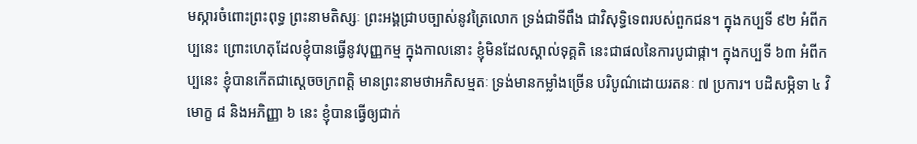មស្ការចំពោះព្រះពុទ្ធ ព្រះនាមតិស្សៈ ព្រះអង្គជ្រាបច្បាស់នូវត្រៃលោក ទ្រង់ជាទីពឹង ជាវិសុទ្ធិទេពរបស់ពួកជន។ ក្នុងកប្បទី ៩២ អំពីកប្បនេះ ព្រោះហេតុដែលខ្ញុំបានធ្វើនូវបុញ្ញកម្ម ក្នុងកាលនោះ ខ្ញុំមិនដែលស្គាល់ទុគ្គតិ នេះជាផលនៃការបូជាផ្កា។ ក្នុងកប្បទី ៦៣ អំពីកប្បនេះ ខ្ញុំបានកើតជាស្តេចចក្រពត្តិ មានព្រះនាមថាអភិសម្មតៈ ទ្រង់មានកម្លាំងច្រើន បរិបូណ៌ដោយរតនៈ ៧ ប្រការ។ បដិសម្ភិទា ៤ វិមោក្ខ ៨ និងអភិញ្ញា ៦ នេះ ខ្ញុំបានធ្វើឲ្យជាក់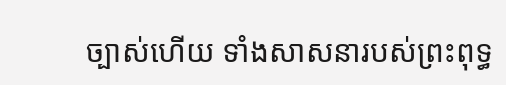ច្បាស់ហើយ ទាំងសាសនារបស់ព្រះពុទ្ធ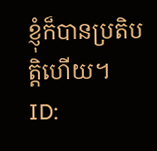ខ្ញុំក៏បានប្រតិបត្តិហើយ។
ID: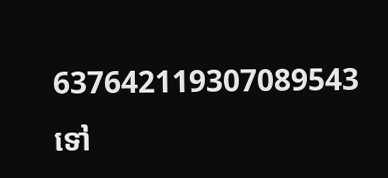637642119307089543
ទៅ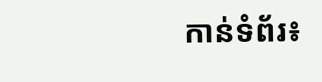កាន់ទំព័រ៖